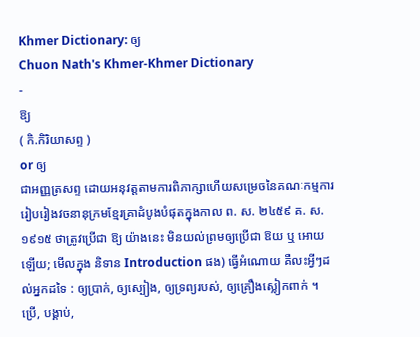Khmer Dictionary: ឲ្យ
Chuon Nath's Khmer-Khmer Dictionary
-
ឱ្យ
( កិ.កិរិយាសព្ទ )
or ឲ្យ
ជាអញ្ញត្រសព្ទ ដោយអនុវត្តតាមការពិភាក្សាហើយសម្រេចនៃគណៈកម្មការរៀបរៀងវចនានុក្រមខ្មែរគ្រាដំបូងបំផុតក្នុងកាល ព. ស. ២៤៥៩ គ. ស. ១៩១៥ ថាត្រូវប្រើជា ឱ្យ យ៉ាងនេះ មិនយល់ព្រមឲ្យប្រើជា ឱយ ឬ អោយ ឡើយ; មើលក្នុង និទាន Introduction ផង) ធ្វើអំណោយ គឺលះអ្វីៗដល់អ្នកដទៃ : ឲ្យប្រាក់, ឲ្យស្បៀង, ឲ្យទ្រព្យរបស់, ឲ្យគ្រឿងស្លៀកពាក់ ។ ប្រើ, បង្គាប់,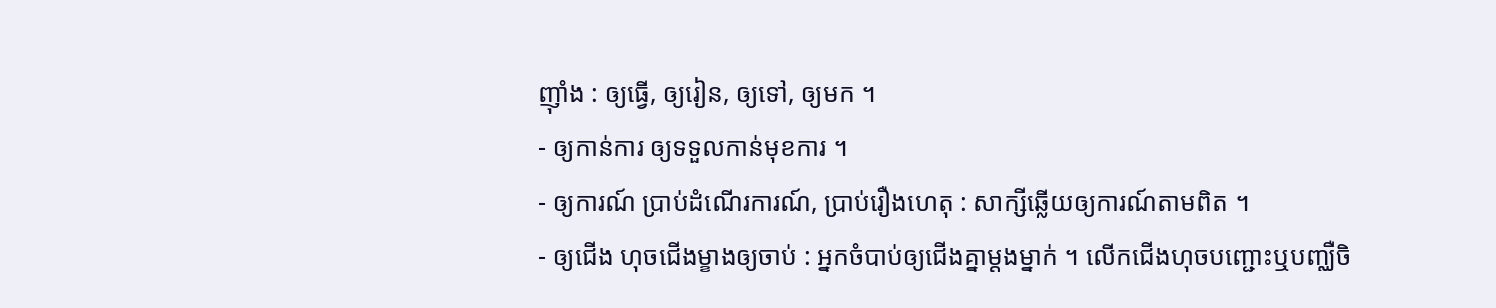ញ៉ាំង : ឲ្យធ្វើ, ឲ្យរៀន, ឲ្យទៅ, ឲ្យមក ។
- ឲ្យកាន់ការ ឲ្យទទួលកាន់មុខការ ។
- ឲ្យការណ៍ ប្រាប់ដំណើរការណ៍, ប្រាប់រឿងហេតុ : សាក្សីឆ្លើយឲ្យការណ៍តាមពិត ។
- ឲ្យជើង ហុចជើងម្ខាងឲ្យចាប់ : អ្នកចំបាប់ឲ្យជើងគ្នាម្តងម្នាក់ ។ លើកជើងហុចបញ្ជោះឬបញ្ឈឺចិ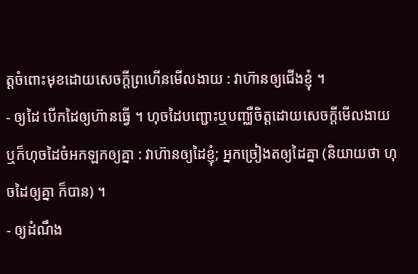ត្តចំពោះមុខដោយសេចក្ដីព្រហើនមើលងាយ : វាហ៊ានឲ្យជើងខ្ញុំ ។
- ឲ្យដៃ បើកដៃឲ្យហ៊ានធ្វើ ។ ហុចដៃបញ្ជោះឬបញ្ឈឺចិត្តដោយសេចក្ដីមើលងាយ ឬក៏ហុចដៃចំអកឡកឲ្យគ្នា : វាហ៊ានឲ្យដៃខ្ញុំ; អ្នកច្រៀងតឲ្យដៃគ្នា (និយាយថា ហុចដៃឲ្យគ្នា ក៏បាន) ។
- ឲ្យដំណឹង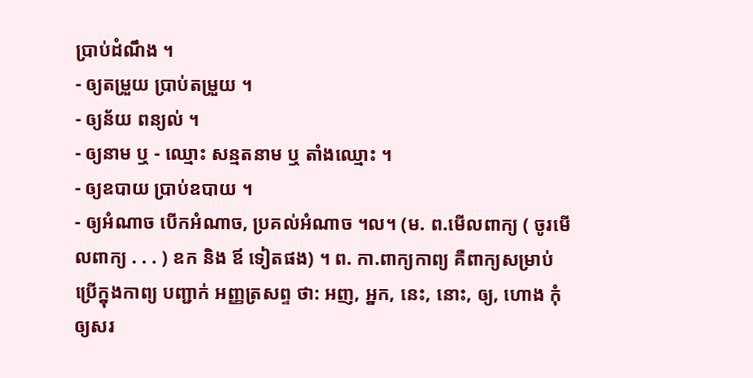ប្រាប់ដំណឹង ។
- ឲ្យតម្រួយ ប្រាប់តម្រួយ ។
- ឲ្យន័យ ពន្យល់ ។
- ឲ្យនាម ឬ - ឈ្មោះ សន្មតនាម ឬ តាំងឈ្មោះ ។
- ឲ្យឧបាយ ប្រាប់ឧបាយ ។
- ឲ្យអំណាច បើកអំណាច, ប្រគល់អំណាច ។ល។ (ម. ព.មើលពាក្យ ( ចូរមើលពាក្យ . . . ) ឧក និង ឪ ទៀតផង) ។ ព. កា.ពាក្យកាព្យ គឺពាក្យសម្រាប់ប្រើក្នុងកាព្យ បញ្ជាក់ អញ្ញត្រសព្ទ ថា: អញ, អ្នក, នេះ, នោះ, ឲ្យ, ហោង កុំឲ្យសរ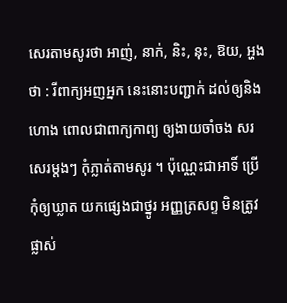សេរតាមសូរថា អាញ់, នាក់, និះ, នុះ, ឱយ, អ្ហង ថា : រីពាក្យអញអ្នក នេះនោះបញ្ជាក់ ដល់ឲ្យនិងហោង ពោលជាពាក្យកាព្យ ឲ្យងាយចាំចង សរសេរម្តងៗ កុំភ្លាត់តាមសូរ ។ ប៉ុណ្ណេះជាអាទិ៍ ប្រើកុំឲ្យឃ្លាត យកផ្សេងជាថ្នូរ អញ្ញត្រសព្ទ មិនត្រូវផ្លាស់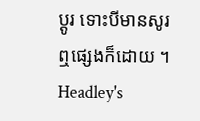ប្តូរ ទោះបីមានសូរ ឮផ្សេងក៏ដោយ ។
Headley's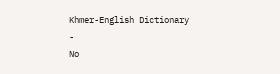Khmer-English Dictionary
-
No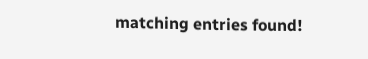matching entries found!